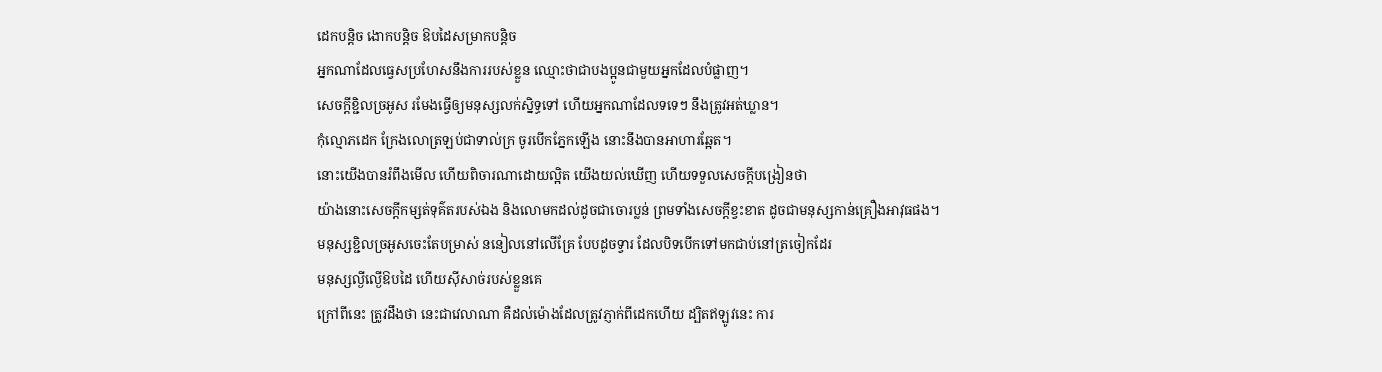ដេកបន្តិច ងោកបន្តិច ឱបដៃសម្រាកបន្តិច
អ្នកណាដែលធ្វេសប្រហែសនឹងការរបស់ខ្លួន ឈ្មោះថាជាបងប្អូនជាមួយអ្នកដែលបំផ្លាញ។
សេចក្ដីខ្ជិលច្រអូស រមែងធ្វើឲ្យមនុស្សលក់ស្និទ្ធទៅ ហើយអ្នកណាដែលទទេៗ នឹងត្រូវអត់ឃ្លាន។
កុំល្មោភដេក ក្រែងលោត្រឡប់ជាទាល់ក្រ ចូរបើកភ្នែកឡើង នោះនឹងបានអាហារឆ្អែត។
នោះយើងបានរំពឹងមើល ហើយពិចារណាដោយល្អិត យើងយល់ឃើញ ហើយទទួលសេចក្ដីបង្រៀនថា
យ៉ាងនោះសេចក្ដីកម្សត់ទុគ៌តរបស់ឯង និងលោមកដល់ដូចជាចោរប្លន់ ព្រមទាំងសេចក្ដីខ្វះខាត ដូចជាមនុស្សកាន់គ្រឿងអាវុធផង។
មនុស្សខ្ជិលច្រអូសចេះតែបម្រាស់ ននៀលនៅលើគ្រែ បែបដូចទ្វារ ដែលបិទបើកទៅមកជាប់នៅត្រចៀកដែរ
មនុស្សល្ងីល្ងើឱបដៃ ហើយស៊ីសាច់របស់ខ្លួនគេ
ក្រៅពីនេះ ត្រូវដឹងថា នេះជាវេលាណា គឺដល់ម៉ោងដែលត្រូវភ្ញាក់ពីដេកហើយ ដ្បិតឥឡូវនេះ ការ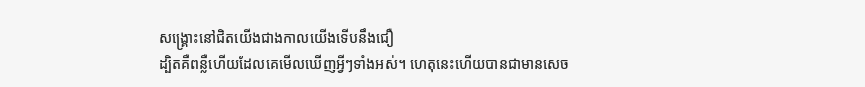សង្គ្រោះនៅជិតយើងជាងកាលយើងទើបនឹងជឿ
ដ្បិតគឺពន្លឺហើយដែលគេមើលឃើញអ្វីៗទាំងអស់។ ហេតុនេះហើយបានជាមានសេច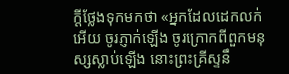ក្ដីថ្លែងទុកមកថា «អ្នកដែលដេកលក់អើយ ចូរភ្ញាក់ឡើង ចូរក្រោកពីពួកមនុស្សស្លាប់ឡើង នោះព្រះគ្រីស្ទនឹ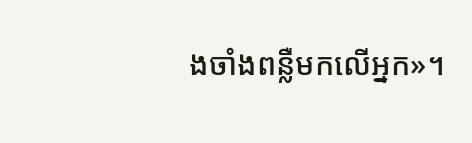ងចាំងពន្លឺមកលើអ្នក»។